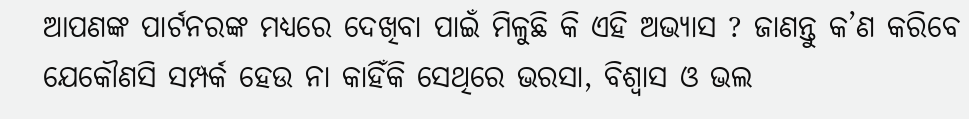ଆପଣଙ୍କ ପାର୍ଟନରଙ୍କ ମଧ୍ୟରେ ଦେଖିବା ପାଇଁ ମିଳୁଛି କି ଏହି ଅଭ୍ୟାସ ? ଜାଣନ୍ତୁ କ’ଣ କରିବେ
ଯେକୌଣସି ସମ୍ପର୍କ ହେଉ ନା କାହିଁକି ସେଥିରେ ଭରସା, ବିଶ୍ୱାସ ଓ ଭଲ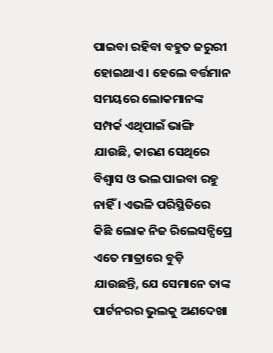ପାଇବା ରହିବା ବହୁତ ଜରୁରୀ ହୋଇଥାଏ । ହେଲେ ବର୍ତ୍ତମାନ ସମୟରେ ଲୋକମାନଙ୍କ ସମ୍ପର୍କ ଏଥିପାଇଁ ଭାଙ୍ଗି ଯାଉଛି, କାରଣ ସେଥିରେ ବିଶ୍ୱାସ ଓ ଭଲ ପାଇବା ରହୁ ନାହିଁ । ଏଭଳି ପରିସ୍ଥିତିରେ କିଛି ଲୋକ ନିଜ ରିଲେସନ୍ସିପ୍ରେ ଏତେ ମାତ୍ରାରେ ବୁଡ଼ି ଯାଉଛନ୍ତି, ଯେ ସେମାନେ ତାଙ୍କ ପାର୍ଟନରର ଭୁଲକୁ ଅଣଦେଖା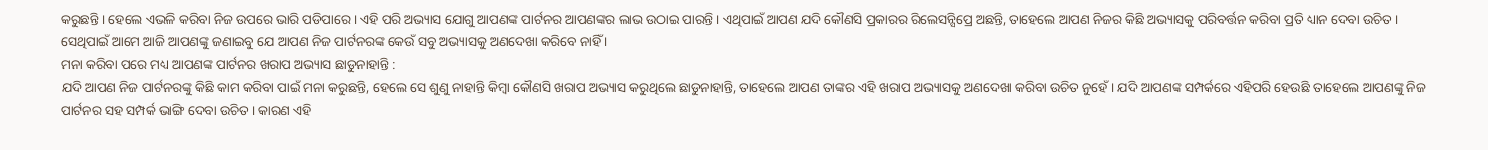କରୁଛନ୍ତି । ହେଲେ ଏଭଳି କରିବା ନିଜ ଉପରେ ଭାରି ପଡିପାରେ । ଏହି ପରି ଅଭ୍ୟାସ ଯୋଗୁ ଆପଣଙ୍କ ପାର୍ଟନର ଆପଣଙ୍କର ଲାଭ ଉଠାଇ ପାରନ୍ତି । ଏଥିପାଇଁ ଆପଣ ଯଦି କୌଣସି ପ୍ରକାରର ରିଲେସନ୍ସିପ୍ରେ ଅଛନ୍ତି, ତାହେଲେ ଆପଣ ନିଜର କିଛି ଅଭ୍ୟାସକୁ ପରିବର୍ତ୍ତନ କରିବା ପ୍ରତି ଧ୍ୟାନ ଦେବା ଉଚିତ । ସେଥିପାଇଁ ଆମେ ଆଜି ଆପଣଙ୍କୁ ଜଣାଇବୁ ଯେ ଆପଣ ନିଜ ପାର୍ଟନରଙ୍କ କେଉଁ ସବୁ ଅଭ୍ୟାସକୁ ଅଣଦେଖା କରିବେ ନାହିଁ ।
ମନା କରିବା ପରେ ମଧ୍ୟ ଆପଣଙ୍କ ପାର୍ଟନର ଖରାପ ଅଭ୍ୟାସ ଛାଡୁନାହାନ୍ତି :
ଯଦି ଆପଣ ନିଜ ପାର୍ଟନରଙ୍କୁ କିଛି କାମ କରିବା ପାଇଁ ମନା କରୁଛନ୍ତି, ହେଲେ ସେ ଶୁଣୁ ନାହାନ୍ତି କିମ୍ବା କୌଣସି ଖରାପ ଅଭ୍ୟାସ କରୁଥିଲେ ଛାଡୁନାହାନ୍ତି, ତାହେଲେ ଆପଣ ତାଙ୍କର ଏହି ଖରାପ ଅଭ୍ୟାସକୁ ଅଣଦେଖା କରିବା ଉଚିତ ନୁହେଁ । ଯଦି ଆପଣଙ୍କ ସମ୍ପର୍କରେ ଏହିପରି ହେଉଛି ତାହେଲେ ଆପଣଙ୍କୁ ନିଜ ପାର୍ଟନର ସହ ସମ୍ପର୍କ ଭାଙ୍ଗି ଦେବା ଉଚିତ । କାରଣ ଏହି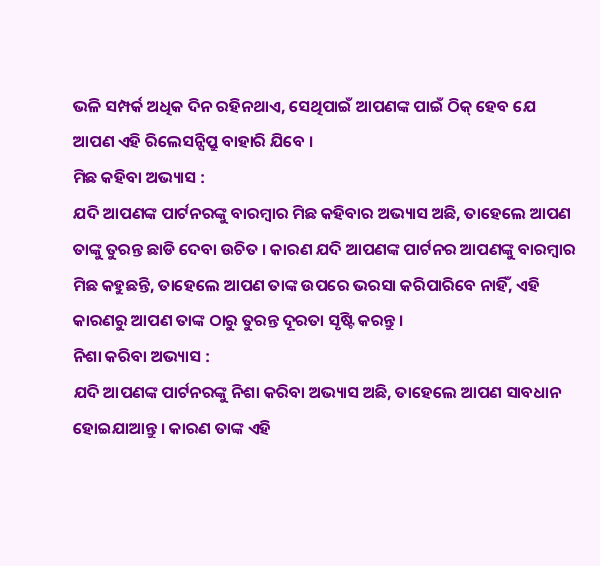ଭଳି ସମ୍ପର୍କ ଅଧିକ ଦିନ ରହିନଥାଏ, ସେଥିପାଇଁ ଆପଣଙ୍କ ପାଇଁ ଠିକ୍ ହେବ ଯେ ଆପଣ ଏହି ରିଲେସନ୍ସିପ୍ରୁ ବାହାରି ଯିବେ ।
ମିଛ କହିବା ଅଭ୍ୟାସ :
ଯଦି ଆପଣଙ୍କ ପାର୍ଟନରଙ୍କୁ ବାରମ୍ବାର ମିଛ କହିବାର ଅଭ୍ୟାସ ଅଛି, ତାହେଲେ ଆପଣ ତାଙ୍କୁ ତୁରନ୍ତ ଛାଡି ଦେବା ଉଚିତ । କାରଣ ଯଦି ଆପଣଙ୍କ ପାର୍ଟନର ଆପଣଙ୍କୁ ବାରମ୍ବାର ମିଛ କହୁଛନ୍ତି, ତାହେଲେ ଆପଣ ତାଙ୍କ ଉପରେ ଭରସା କରିପାରିବେ ନାହିଁ, ଏହି କାରଣରୁ ଆପଣ ତାଙ୍କ ଠାରୁ ତୁରନ୍ତ ଦୂରତା ସୃଷ୍ଟି କରନ୍ତୁ ।
ନିଶା କରିବା ଅଭ୍ୟାସ :
ଯଦି ଆପଣଙ୍କ ପାର୍ଟନରଙ୍କୁ ନିଶା କରିବା ଅଭ୍ୟାସ ଅଛି, ତାହେଲେ ଆପଣ ସାବଧାନ ହୋଇଯାଆନ୍ତୁ । କାରଣ ତାଙ୍କ ଏହି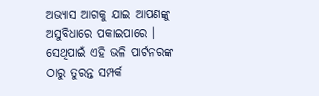ଅଭ୍ୟାସ ଆଗକୁ ଯାଇ ଆପଣଙ୍କୁ ଅସୁବିଧାରେ ପକାଇପାରେ । ସେଥିପାଇଁ ଏହି ଭଳି ପାର୍ଟନରଙ୍କ ଠାରୁ ତୁରନ୍ତ ସମ୍ପର୍କ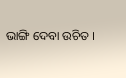ଭାଙ୍ଗି ଦେବା ଉଚିତ ।